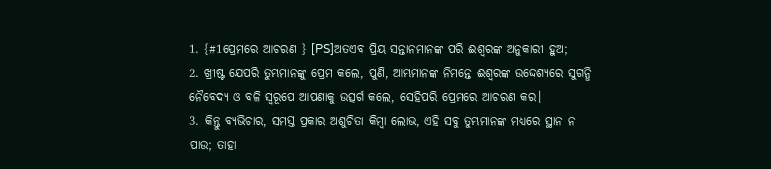1. {#1ପ୍ରେମରେ ଆଚରଣ } [PS]ଅତଏବ ପ୍ରିୟ ସନ୍ତାନମାନଙ୍କ ପରି ଈଶ୍ୱରଙ୍କ ଅନୁକାରୀ ହୁଅ;
2. ଖ୍ରୀଷ୍ଟ ଯେପରି ତୁମ୍ଭମାନଙ୍କୁ ପ୍ରେମ କଲେ, ପୁଣି, ଆମ୍ଭମାନଙ୍କ ନିମନ୍ତେ ଈଶ୍ୱରଙ୍କ ଉଦ୍ଦେଶ୍ୟରେ ସୁଗନ୍ଧି ନୈବେଦ୍ୟ ଓ ବଳି ସ୍ଵରୂପେ ଆପଣାକୁ ଉତ୍ସର୍ଗ କଲେ, ସେହିପରି ପ୍ରେମରେ ଆଚରଣ କର।
3. କିନ୍ତୁ ବ୍ୟଭିଚାର, ସମସ୍ତ ପ୍ରକାର ଅଶୁଚିତା କିମ୍ବା ଲୋଭ, ଏହି ସବୁ ତୁମ୍ଭମାନଙ୍କ ମଧ୍ୟରେ ସ୍ଥାନ ନ ପାଉ; ତାହା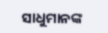ସାଧୁମାନଙ୍କ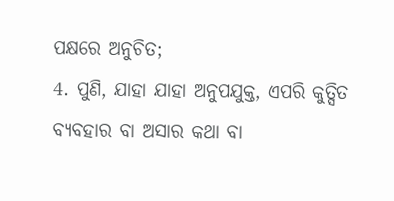ପକ୍ଷରେ ଅନୁଚିତ;
4. ପୁଣି, ଯାହା ଯାହା ଅନୁପଯୁକ୍ତ, ଏପରି କୁତ୍ସିତ ବ୍ୟବହାର ବା ଅସାର କଥା ବା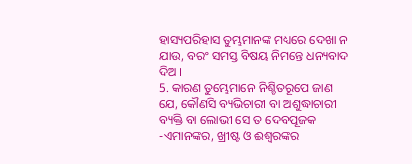ହାସ୍ୟପରିହାସ ତୁମ୍ଭମାନଙ୍କ ମଧ୍ୟରେ ଦେଖା ନ ଯାଉ, ବରଂ ସମସ୍ତ ବିଷୟ ନିମନ୍ତେ ଧନ୍ୟବାଦ ଦିଅ ।
5. କାରଣ ତୁମ୍ଭେମାନେ ନିଶ୍ଚିତରୂପେ ଜାଣ ଯେ, କୌଣସି ବ୍ୟଭିଚାରୀ ବା ଅଶୁଦ୍ଧାଚାରୀ ବ୍ୟକ୍ତି ବା ଲୋଭୀ ସେ ତ ଦେବପୂଜକ -ଏମାନଙ୍କର, ଖ୍ରୀଷ୍ଟ ଓ ଈଶ୍ୱରଙ୍କର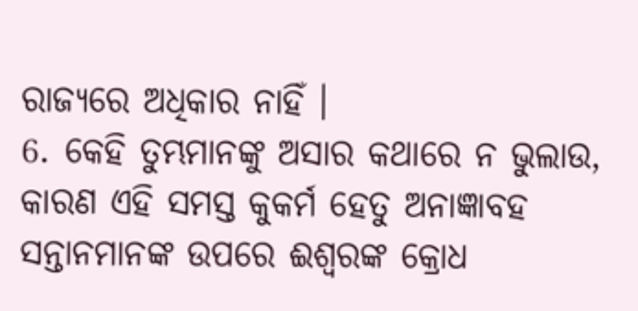ରାଜ୍ୟରେ ଅଧିକାର ନାହିଁ ।
6. କେହି ତୁମ୍ଭମାନଙ୍କୁ ଅସାର କଥାରେ ନ ଭୁଲାଉ, କାରଣ ଏହି ସମସ୍ତ କୁକର୍ମ ହେତୁ ଅନାଜ୍ଞାବହ ସନ୍ତାନମାନଙ୍କ ଉପରେ ଈଶ୍ୱରଙ୍କ କ୍ରୋଧ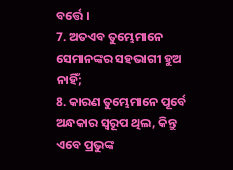ବର୍ତ୍ତେ ।
7. ଅତଏବ ତୁମ୍ଭେମାନେ ସେମାନଙ୍କର ସହଭାଗୀ ହୁଅ ନାହିଁ;
8. କାରଣ ତୁମ୍ଭେମାନେ ପୂର୍ବେ ଅନ୍ଧକାର ସ୍ଵରୂପ ଥିଲ, କିନ୍ତୁ ଏବେ ପ୍ରଭୁଙ୍କ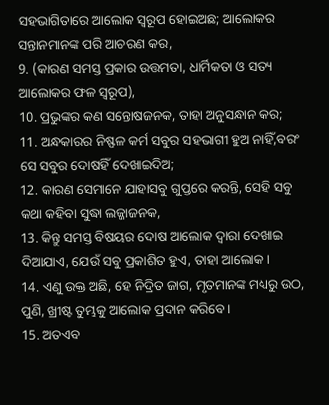ସହଭାଗିତାରେ ଆଲୋକ ସ୍ଵରୂପ ହୋଇଅଛ; ଆଲୋକର ସନ୍ତାନମାନଙ୍କ ପରି ଆଚରଣ କର,
9. (କାରଣ ସମସ୍ତ ପ୍ରକାର ଉତ୍ତମତା, ଧାର୍ମିକତା ଓ ସତ୍ୟ ଆଲୋକର ଫଳ ସ୍ଵରୂପ),
10. ପ୍ରଭୁଙ୍କର କଣ ସନ୍ତୋଷଜନକ, ତାହା ଅନୁସନ୍ଧାନ କର;
11. ଅନ୍ଧକାରର ନିଷ୍ଫଳ କର୍ମ ସବୁର ସହଭାଗୀ ହୁଅ ନାହିଁ,ବରଂ ସେ ସବୁର ଦୋଷହିଁ ଦେଖାଇଦିଅ;
12. କାରଣ ସେମାନେ ଯାହାସବୁ ଗୁପ୍ତରେ କରନ୍ତି, ସେହି ସବୁ କଥା କହିବା ସୁଦ୍ଧା ଲଜ୍ଜାଜନକ,
13. କିନ୍ତୁ ସମସ୍ତ ବିଷୟର ଦୋଷ ଆଲୋକ ଦ୍ୱାରା ଦେଖାଇ ଦିଆଯାଏ, ଯେଉଁ ସବୁ ପ୍ରକାଶିତ ହୁଏ, ତାହା ଆଲୋକ।
14. ଏଣୁ ଉକ୍ତ ଅଛି, ହେ ନିଦ୍ରିତ ଜାଗ, ମୃତମାନଙ୍କ ମଧ୍ୟରୁ ଉଠ, ପୁଣି, ଖ୍ରୀଷ୍ଟ ତୁମ୍ଭକୁ ଆଲୋକ ପ୍ରଦାନ କରିବେ।
15. ଅତଏବ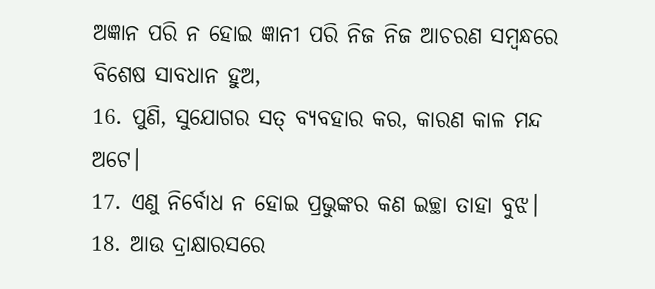ଅଜ୍ଞାନ ପରି ନ ହୋଇ ଜ୍ଞାନୀ ପରି ନିଜ ନିଜ ଆଚରଣ ସମ୍ବନ୍ଧରେ ବିଶେଷ ସାବଧାନ ହୁଅ,
16. ପୁଣି, ସୁଯୋଗର ସତ୍ ବ୍ୟବହାର କର, କାରଣ କାଳ ମନ୍ଦ ଅଟେ।
17. ଏଣୁ ନିର୍ବୋଧ ନ ହୋଇ ପ୍ରଭୁଙ୍କର କଣ ଇଚ୍ଛା ତାହା ବୁଝ।
18. ଆଉ ଦ୍ରାକ୍ଷାରସରେ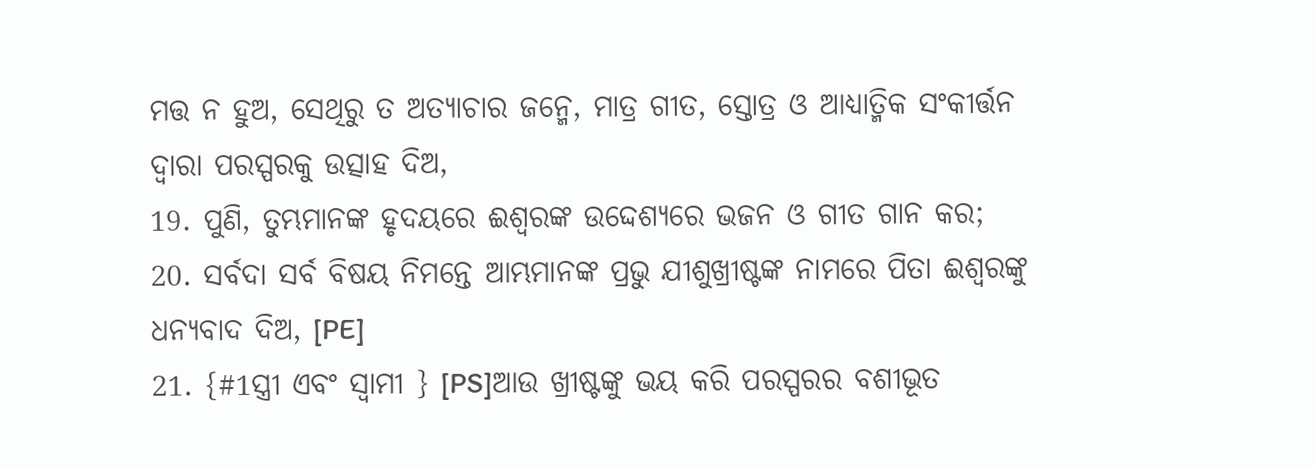ମତ୍ତ ନ ହୁଅ, ସେଥିରୁ ତ ଅତ୍ୟାଚାର ଜନ୍ମେ, ମାତ୍ର ଗୀତ, ସ୍ତୋତ୍ର ଓ ଆଧ୍ୟାତ୍ମିକ ସଂକୀର୍ତ୍ତନ ଦ୍ୱାରା ପରସ୍ପରକୁ ଉତ୍ସାହ ଦିଅ,
19. ପୁଣି, ତୁମ୍ଭମାନଙ୍କ ହୃଦୟରେ ଈଶ୍ୱରଙ୍କ ଉଦ୍ଦେଶ୍ୟରେ ଭଜନ ଓ ଗୀତ ଗାନ କର;
20. ସର୍ବଦା ସର୍ବ ବିଷୟ ନିମନ୍ତେ ଆମ୍ଭମାନଙ୍କ ପ୍ରଭୁ ଯୀଶୁଖ୍ରୀଷ୍ଟଙ୍କ ନାମରେ ପିତା ଈଶ୍ୱରଙ୍କୁ ଧନ୍ୟବାଦ ଦିଅ, [PE]
21. {#1ସ୍ତ୍ରୀ ଏବଂ ସ୍ୱାମୀ } [PS]ଆଉ ଖ୍ରୀଷ୍ଟଙ୍କୁ ଭୟ କରି ପରସ୍ପରର ବଶୀଭୂତ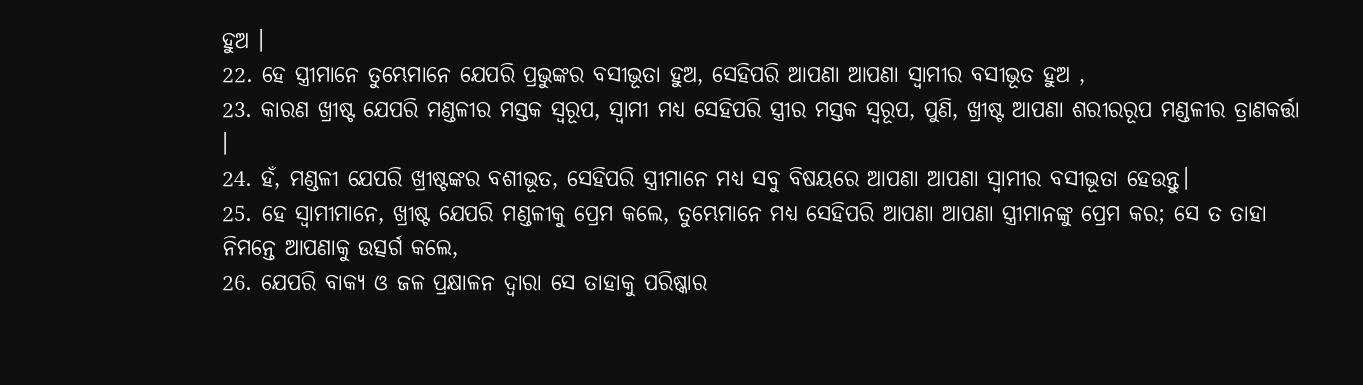ହୁଅ ।
22. ହେ ସ୍ତ୍ରୀମାନେ ତୁମ୍ଭେମାନେ ଯେପରି ପ୍ରଭୁଙ୍କର ବସୀଭୂତା ହୁଅ, ସେହିପରି ଆପଣା ଆପଣା ସ୍ୱାମୀର ବସୀଭୂତ ହୁଅ ,
23. କାରଣ ଖ୍ରୀଷ୍ଟ ଯେପରି ମଣ୍ଡଳୀର ମସ୍ତକ ସ୍ଵରୂପ, ସ୍ୱାମୀ ମଧ୍ୟ ସେହିପରି ସ୍ତ୍ରୀର ମସ୍ତକ ସ୍ଵରୂପ, ପୁଣି, ଖ୍ରୀଷ୍ଟ ଆପଣା ଶରୀରରୂପ ମଣ୍ଡଳୀର ତ୍ରାଣକର୍ତ୍ତା ।
24. ହଁ, ମଣ୍ଡଳୀ ଯେପରି ଖ୍ରୀଷ୍ଟଙ୍କର ବଶୀଭୂତ, ସେହିପରି ସ୍ତ୍ରୀମାନେ ମଧ୍ୟ ସବୁ ବିଷୟରେ ଆପଣା ଆପଣା ସ୍ୱାମୀର ବସୀଭୂତା ହେଉନ୍ତୁ।
25. ହେ ସ୍ୱାମୀମାନେ, ଖ୍ରୀଷ୍ଟ ଯେପରି ମଣ୍ଡଳୀକୁ ପ୍ରେମ କଲେ, ତୁମ୍ଭେମାନେ ମଧ୍ୟ ସେହିପରି ଆପଣା ଆପଣା ସ୍ତ୍ରୀମାନଙ୍କୁ ପ୍ରେମ କର; ସେ ତ ତାହା ନିମନ୍ତେ ଆପଣାକୁ ଉତ୍ସର୍ଗ କଲେ,
26. ଯେପରି ବାକ୍ୟ ଓ ଜଳ ପ୍ରକ୍ଷାଳନ ଦ୍ୱାରା ସେ ତାହାକୁ ପରିଷ୍କାର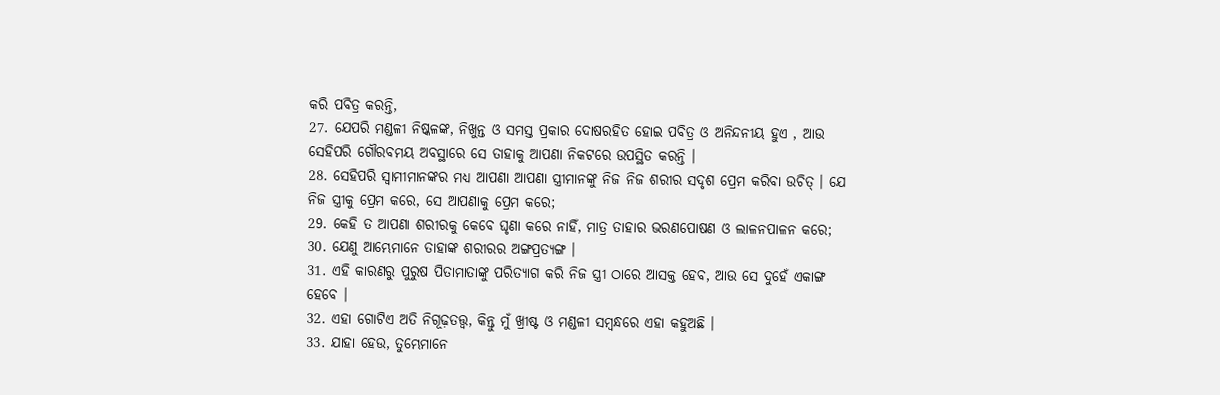କରି ପବିତ୍ର କରନ୍ତି,
27. ଯେପରି ମଣ୍ଡଳୀ ନିଷ୍କଳଙ୍କ, ନିଖୁନ୍ତ ଓ ସମସ୍ତ ପ୍ରକାର ଦୋଷରହିତ ହୋଇ ପବିତ୍ର ଓ ଅନିନ୍ଦନୀୟ ହୁଏ , ଆଉ ସେହିପରି ଗୌରବମୟ ଅବସ୍ଥାରେ ସେ ତାହାକୁ ଆପଣା ନିକଟରେ ଉପସ୍ଥିତ କରନ୍ତି ।
28. ସେହିପରି ସ୍ୱାମୀମାନଙ୍କର ମଧ୍ୟ ଆପଣା ଆପଣା ସ୍ତ୍ରୀମାନଙ୍କୁ ନିଜ ନିଜ ଶରୀର ସଦୃଶ ପ୍ରେମ କରିବା ଉଚିତ୍ । ଯେ ନିଜ ସ୍ତ୍ରୀକୁ ପ୍ରେମ କରେ, ସେ ଆପଣାକୁ ପ୍ରେମ କରେ;
29. କେହି ତ ଆପଣା ଶରୀରକୁ କେବେ ଘୃଣା କରେ ନାହିଁ, ମାତ୍ର ତାହାର ଭରଣପୋଷଣ ଓ ଲାଳନପାଳନ କରେ;
30. ଯେଣୁ ଆମ୍ଭେମାନେ ତାହାଙ୍କ ଶରୀରର ଅଙ୍ଗପ୍ରତ୍ୟଙ୍ଗ ।
31. ଏହି କାରଣରୁ ପୁରୁଷ ପିତାମାତାଙ୍କୁ ପରିତ୍ୟାଗ କରି ନିଜ ସ୍ତ୍ରୀ ଠାରେ ଆସକ୍ତ ହେବ, ଆଉ ସେ ଦୁହେଁ ଏକାଙ୍ଗ ହେବେ ।
32. ଏହା ଗୋଟିଏ ଅତି ନିଗୂଢ଼ତତ୍ତ୍ୱ, କିନ୍ତୁ ମୁଁ ଖ୍ରୀଷ୍ଟ ଓ ମଣ୍ଡଳୀ ସମ୍ବନ୍ଧରେ ଏହା କହୁଅଛି ।
33. ଯାହା ହେଉ, ତୁମ୍ଭେମାନେ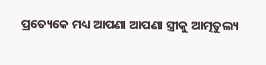ପ୍ରତ୍ୟେକେ ମଧ୍ୟ ଆପଣା ଆପଣା ସ୍ତ୍ରୀକୁ ଆତ୍ମତୁଲ୍ୟ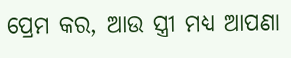ପ୍ରେମ କର, ଆଉ ସ୍ତ୍ରୀ ମଧ୍ୟ ଆପଣା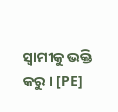ସ୍ୱାମୀକୁ ଭକ୍ତି କରୁ । [PE]